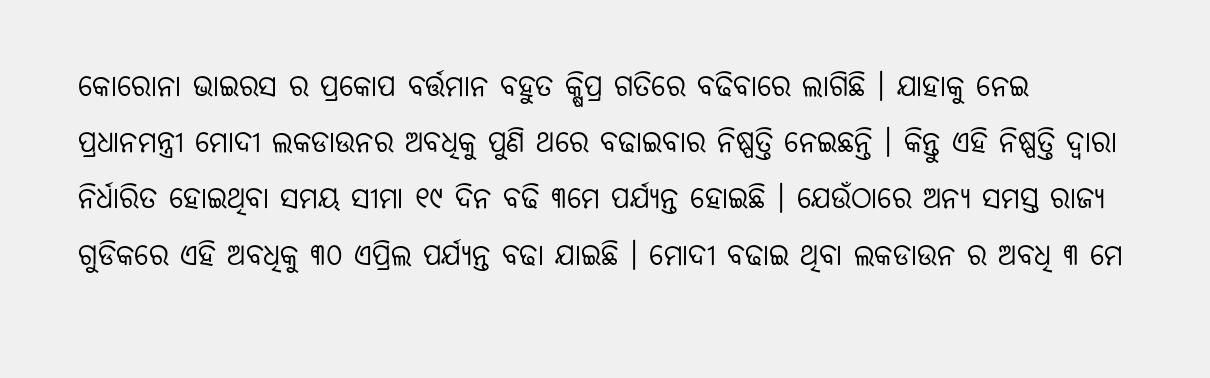କୋରୋନା ଭାଇରସ ର ପ୍ରକୋପ ବର୍ତ୍ତମାନ ବହୁତ କ୍ଷିପ୍ର ଗତିରେ ବଢିବାରେ ଲାଗିଛି । ଯାହାକୁ ନେଇ ପ୍ରଧାନମନ୍ତ୍ରୀ ମୋଦୀ ଲକଡାଉନର ଅବଧିକୁ ପୁଣି ଥରେ ବଢାଇବାର ନିଷ୍ପତ୍ତି ନେଇଛନ୍ତି । କିନ୍ତୁ ଏହି ନିଷ୍ପତ୍ତି ଦ୍ଵାରା ନିର୍ଧାରିତ ହୋଇଥିବା ସମୟ ସୀମା ୧୯ ଦିନ ବଢି ୩ମେ ପର୍ଯ୍ୟନ୍ତ ହୋଇଛି । ଯେଉଁଠାରେ ଅନ୍ୟ ସମସ୍ତ ରାଜ୍ୟ ଗୁଡିକରେ ଏହି ଅବଧିକୁ ୩୦ ଏପ୍ରିଲ ପର୍ଯ୍ୟନ୍ତ ବଢା ଯାଇଛି । ମୋଦୀ ବଢାଇ ଥିବା ଲକଡାଉନ ର ଅବଧି ୩ ମେ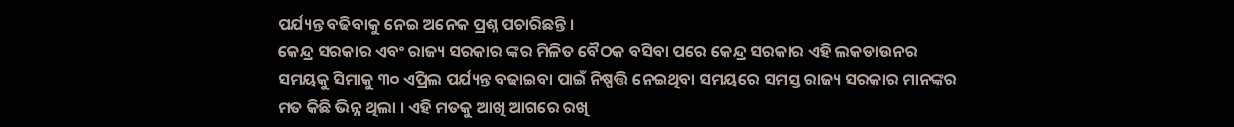ପର୍ଯ୍ୟନ୍ତ ବଢିବାକୁ ନେଇ ଅନେକ ପ୍ରଶ୍ନ ପଚାରିଛନ୍ତି ।
କେନ୍ଦ୍ର ସରକାର ଏବଂ ରାଜ୍ୟ ସରକାର ଙ୍କର ମିଳିତ ବୈଠକ ବସିବା ପରେ କେନ୍ଦ୍ର ସରକାର ଏହି ଲକଡାଉନର ସମୟକୁ ସିମାକୁ ୩୦ ଏପ୍ରିଲ ପର୍ଯ୍ୟନ୍ତ ବଢାଇବା ପାଇଁ ନିଷ୍ପତ୍ତି ନେଇଥିବା ସମୟରେ ସମସ୍ତ ରାଜ୍ୟ ସରକାର ମାନଙ୍କର ମତ କିଛି ଭିନ୍ନ ଥିଲା । ଏହି ମତକୁ ଆଖି ଆଗରେ ରଖି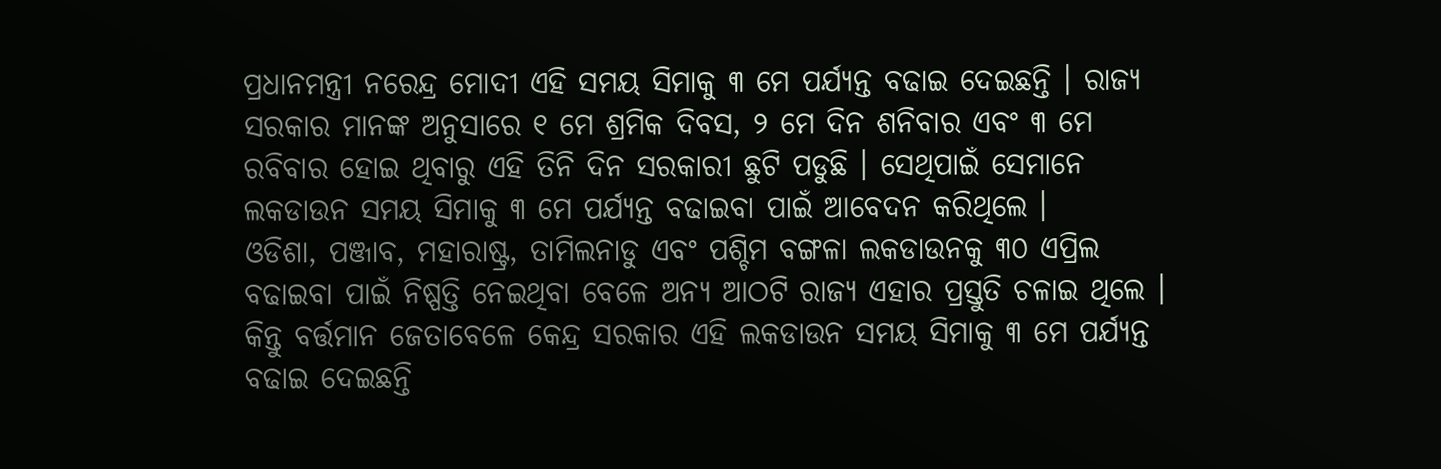ପ୍ରଧାନମନ୍ତ୍ରୀ ନରେନ୍ଦ୍ର ମୋଦୀ ଏହି ସମୟ ସିମାକୁ ୩ ମେ ପର୍ଯ୍ୟନ୍ତ ବଢାଇ ଦେଇଛନ୍ତି । ରାଜ୍ୟ ସରକାର ମାନଙ୍କ ଅନୁସାରେ ୧ ମେ ଶ୍ରମିକ ଦିବସ, ୨ ମେ ଦିନ ଶନିବାର ଏବଂ ୩ ମେ ରବିବାର ହୋଇ ଥିବାରୁ ଏହି ତିନି ଦିନ ସରକାରୀ ଛୁଟି ପଡୁଛି । ସେଥିପାଇଁ ସେମାନେ ଲକଡାଉନ ସମୟ ସିମାକୁ ୩ ମେ ପର୍ଯ୍ୟନ୍ତ ବଢାଇବା ପାଇଁ ଆବେଦନ କରିଥିଲେ ।
ଓଡିଶା, ପଞ୍ଜାବ, ମହାରାଷ୍ଟ୍ର, ତାମିଲନାଡୁ ଏବଂ ପଶ୍ଚିମ ବଙ୍ଗଳା ଲକଡାଉନକୁ ୩୦ ଏପ୍ରିଲ ବଢାଇବା ପାଇଁ ନିଷ୍ପତ୍ତି ନେଇଥିବା ବେଳେ ଅନ୍ୟ ଆଠଟି ରାଜ୍ୟ ଏହାର ପ୍ରସ୍ତୁତି ଚଳାଇ ଥିଲେ । କିନ୍ତୁ ବର୍ତ୍ତମାନ ଜେତାବେଳେ କେନ୍ଦ୍ର ସରକାର ଏହି ଲକଡାଉନ ସମୟ ସିମାକୁ ୩ ମେ ପର୍ଯ୍ୟନ୍ତ ବଢାଇ ଦେଇଛନ୍ତି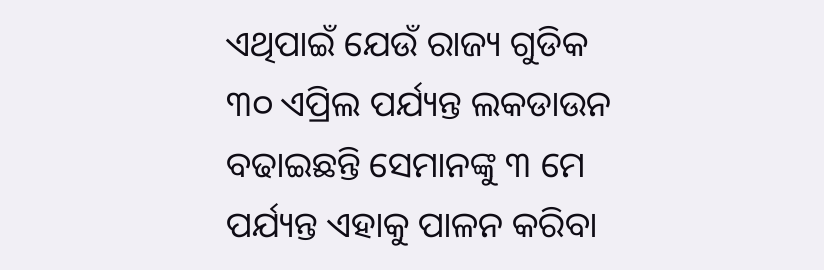ଏଥିପାଇଁ ଯେଉଁ ରାଜ୍ୟ ଗୁଡିକ ୩୦ ଏପ୍ରିଲ ପର୍ଯ୍ୟନ୍ତ ଲକଡାଉନ ବଢାଇଛନ୍ତି ସେମାନଙ୍କୁ ୩ ମେ ପର୍ଯ୍ୟନ୍ତ ଏହାକୁ ପାଳନ କରିବା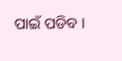ପାଇଁ ପଡିବ ।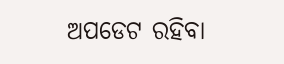ଅପଡେଟ ରହିବା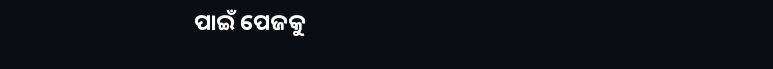ପାଇଁ ପେଜକୁ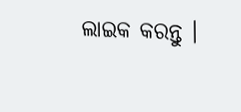ଲାଇକ କରନ୍ତୁ ।